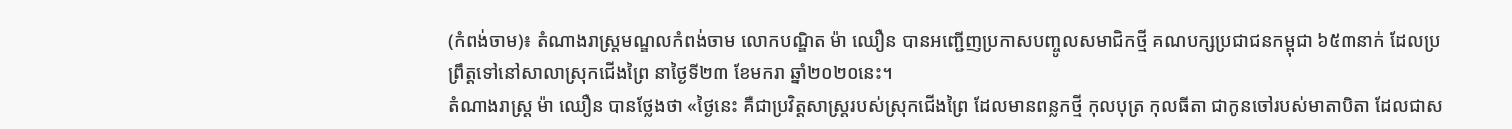(កំពង់ចាម)៖ តំណាងរាស្ដ្រមណ្ឌលកំពង់ចាម លោកបណ្ឌិត ម៉ា ឈឿន បានអញ្ជើញប្រកាសបញ្ចូលសមាជិកថ្មី គណបក្សប្រជាជនកម្ពុជា ៦៥៣នាក់ ដែលប្រព្រឹត្ដទៅនៅសាលាស្រុកជើងព្រៃ នាថ្ងៃទី២៣ ខែមករា ឆ្នាំ២០២០នេះ។
តំណាងរាស្ដ្រ ម៉ា ឈឿន បានថ្លែងថា «ថ្ងៃនេះ គឺជាប្រវិត្ដសាស្ដ្ររបស់ស្រុកជើងព្រៃ ដែលមានពន្លកថ្មី កុលបុត្រ កុលធីតា ជាកូនចៅរបស់មាតាបិតា ដែលជាស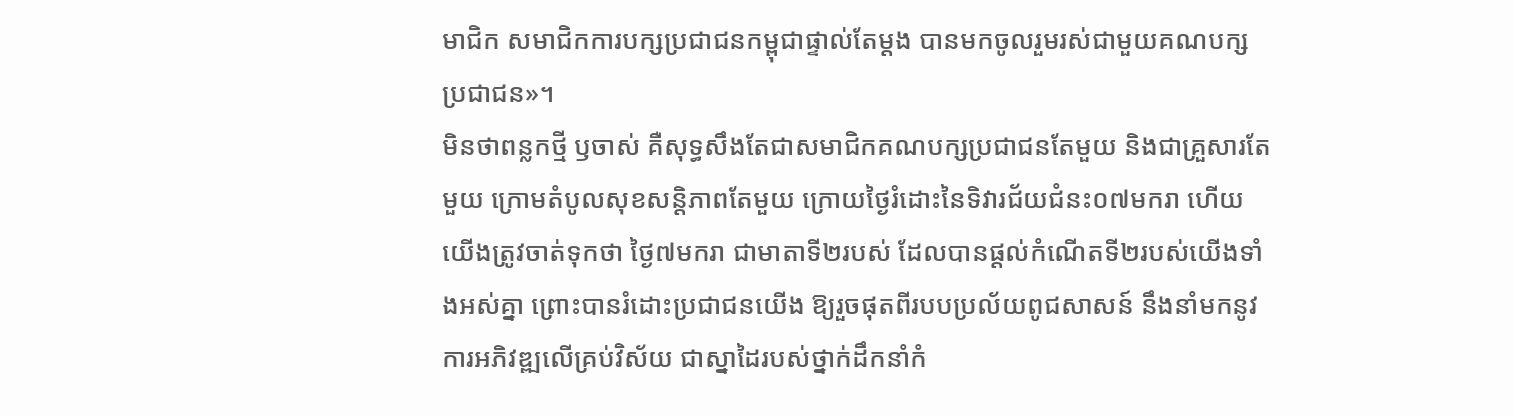មាជិក សមាជិកការបក្សប្រជាជនកម្ពុជាផ្ទាល់តែម្ដង បានមកចូលរួមរស់ជាមួយគណបក្សប្រជាជន»។
មិនថាពន្លកថ្មី ឫចាស់ គឺសុទ្ធសឹងតែជាសមាជិកគណបក្សប្រជាជនតែមួយ និងជាគ្រួសារតែមួយ ក្រោមតំបូលសុខសន្តិភាពតែមួយ ក្រោយថ្ងៃរំដោះនៃទិវារជ័យជំនះ០៧មករា ហើយយើងត្រូវចាត់ទុកថា ថ្ងៃ៧មករា ជាមាតាទី២របស់ ដែលបានផ្ដល់កំណើតទី២របស់យើងទាំងអស់គ្នា ព្រោះបានរំដោះប្រជាជនយើង ឱ្យរួចផុតពីរបបប្រល័យពូជសាសន៍ នឹងនាំមកនូវការអភិវឌ្ឍលើគ្រប់វិស័យ ជាស្នាដៃរបស់ថ្នាក់ដឹកនាំកំ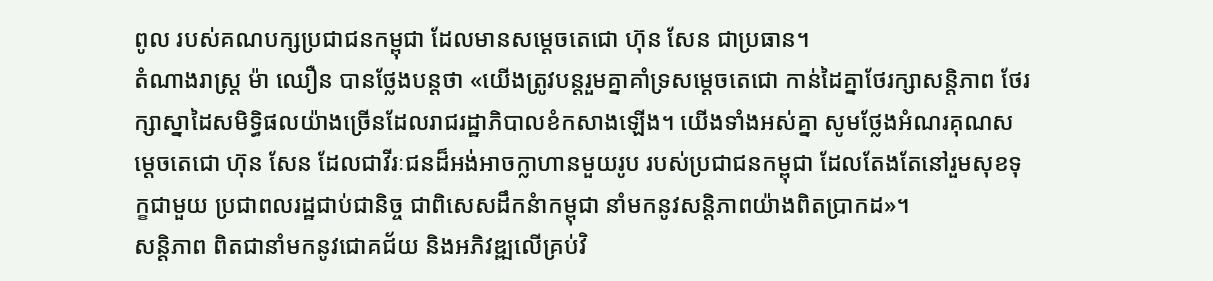ពូល របស់គណបក្សប្រជាជនកម្ពុជា ដែលមានសម្ដេចតេជោ ហ៊ុន សែន ជាប្រធាន។
តំណាងរាស្ដ្រ ម៉ា ឈឿន បានថ្លែងបន្ដថា «យើងត្រូវបន្តរួមគ្នាគាំទ្រសម្តេចតេជោ កាន់ដៃគ្នាថែរក្សាសន្តិភាព ថែរក្សាស្នាដៃសមិទ្ធិផលយ៉ាងច្រើនដែលរាជរដ្ឋាភិបាលខំកសាងឡើង។ យើងទាំងអស់គ្នា សូមថ្លែងអំណរគុណសម្ដេចតេជោ ហ៊ុន សែន ដែលជាវីរៈជនដ៏អង់អាចក្លាហានមួយរូប របស់ប្រជាជនកម្ពុជា ដែលតែងតែនៅរួមសុខទុក្ខជាមួយ ប្រជាពលរដ្ឋជាប់ជានិច្ច ជាពិសេសដឹកនំាកម្ពុជា នាំមកនូវសន្ដិភាពយ៉ាងពិតប្រាកដ»។
សន្ដិភាព ពិតជានាំមកនូវជោគជ័យ និងអភិវឌ្ឍលើគ្រប់វិ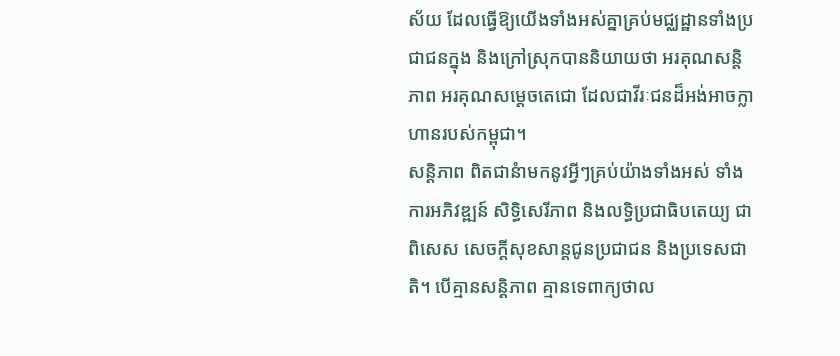ស័យ ដែលធ្វើឱ្យយើងទាំងអស់គ្នាគ្រប់មជ្ឈដ្ឋានទាំងប្រជាជនក្នុង និងក្រៅស្រុកបាននិយាយថា អរគុណសន្ដិភាព អរគុណសម្ដេចតេជោ ដែលជាវីរៈជនដ៏អង់អាចក្លាហានរបស់កម្ពុជា។
សន្ដិភាព ពិតជានំាមកនូវអ្វីៗគ្រប់យ៉ាងទាំងអស់ ទាំងការអភិវឌ្ឍន៍ សិទ្ធិសេរីភាព និងលទ្ធិប្រជាធិបតេយ្យ ជាពិសេស សេចក្ដីសុខសាន្ដជូនប្រជាជន និងប្រទេសជាតិ។ បើគ្មានសន្ដិភាព គ្មានទេពាក្យថាល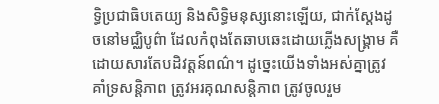ទ្ធិប្រជាធិបតេយ្យ និងសិទ្ធិមនុស្សនោះឡើយ, ជាក់ស្ដែងដូចនៅមជ្ឈិបូព៌ា ដែលកំពុងតែឆាបឆេះដោយភ្លើងសង្គ្រាម គឺដោយសារតែបដិវត្ដន៍ពណ៌។ ដូច្នេះយើងទាំងអស់គ្នាត្រូវគាំទ្រសន្ដិភាព ត្រូវអរគុណសន្ដិភាព ត្រូវចូលរួម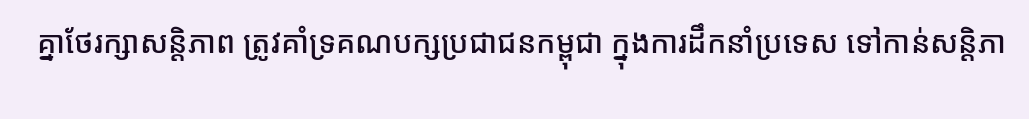គ្នាថែរក្សាសន្ដិភាព ត្រូវគាំទ្រគណបក្សប្រជាជនកម្ពុជា ក្នុងការដឹកនាំប្រទេស ទៅកាន់សន្ដិភា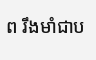ព រឹងមាំជាប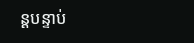ន្ដបន្ទាប់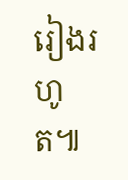រៀងរហូត៕